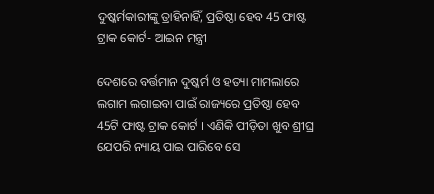ଦୁଷ୍କର୍ମକାରୀଙ୍କୁ ତ୍ରାହିନାହିଁ, ପ୍ରତିଷ୍ଠା ହେବ 45 ଫାଷ୍ଟ ଟ୍ରାକ କୋର୍ଟ- ଆଇନ ମନ୍ତ୍ରୀ

ଦେଶରେ ବର୍ତ୍ତମାନ ଦୁଷ୍କର୍ମ ଓ ହତ୍ୟା ମାମଲାରେ ଲଗାମ ଲଗାଇବା ପାଇଁ ରାଜ୍ୟରେ ପ୍ରତିଷ୍ଠା ହେବ 45ଟି ଫାଷ୍ଟ ଟ୍ରାକ କୋର୍ଟ । ଏଣିକି ପୀଡ଼ିତା ଖୁବ ଶ୍ରୀଘ୍ର ଯେପରି ନ୍ୟାୟ ପାଇ ପାରିବେ ସେ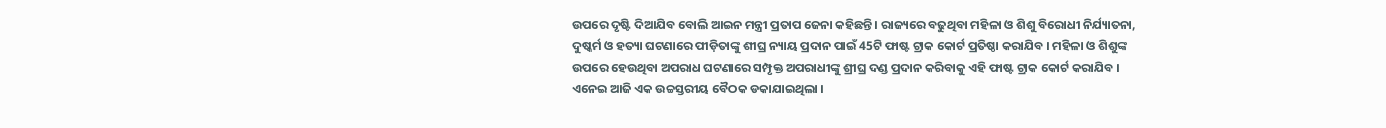ଉପରେ ଦୃଷ୍ଟି ଦିଆଯିବ ବୋଲି ଆଇନ ମନ୍ତ୍ରୀ ପ୍ରତାପ ଜେନା କହିଛନ୍ତି । ରାଜ୍ୟରେ ବଢୁଥିବା ମହିଳା ଓ ଶିଶୁ ବିରୋଧୀ ନିର୍ଯ୍ୟାତନା, ଦୁଷ୍କର୍ମ ଓ ହତ୍ୟା ଘଟଣାରେ ପୀଡ଼ିତାଙ୍କୁ ଶୀଘ୍ର ନ୍ୟାୟ ପ୍ରଦାନ ପାଇଁ 45ଟି ଫାଷ୍ଟ ଟ୍ରାକ କୋର୍ଟ ପ୍ରତିଷ୍ଠା କରାଯିବ । ମହିଳା ଓ ଶିଶୁଙ୍କ ଉପରେ ହେଉଥିବା ଅପରାଧ ଘଟଣାରେ ସମ୍ପୃକ୍ତ ଅପରାଧୀଙ୍କୁ ଶ୍ରୀଘ୍ର ଦଣ୍ଡ ପ୍ରଦାନ କରିବାକୁ ଏହି ଫାଷ୍ଟ ଟ୍ରାକ କୋର୍ଟ କରାଯିବ । ଏନେଇ ଆଜି ଏକ ଉଚ୍ଚସ୍ତରୀୟ ବୈଠକ ଡକାଯାଇଥିଲା ।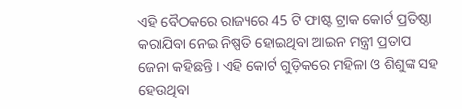ଏହି ବୈଠକରେ ରାଜ୍ୟରେ 45 ଟି ଫାଷ୍ଟ ଟ୍ରାକ କୋର୍ଟ ପ୍ରତିଷ୍ଠା କରାଯିବା ନେଇ ନିଷ୍ପତି ହୋଇଥିବା ଆଇନ ମନ୍ତ୍ରୀ ପ୍ରତାପ ଜେନା କହିଛନ୍ତି । ଏହି କୋର୍ଟ ଗୁଡ଼ିକରେ ମହିଳା ଓ ଶିଶୁଙ୍କ ସହ ହେଉଥିବା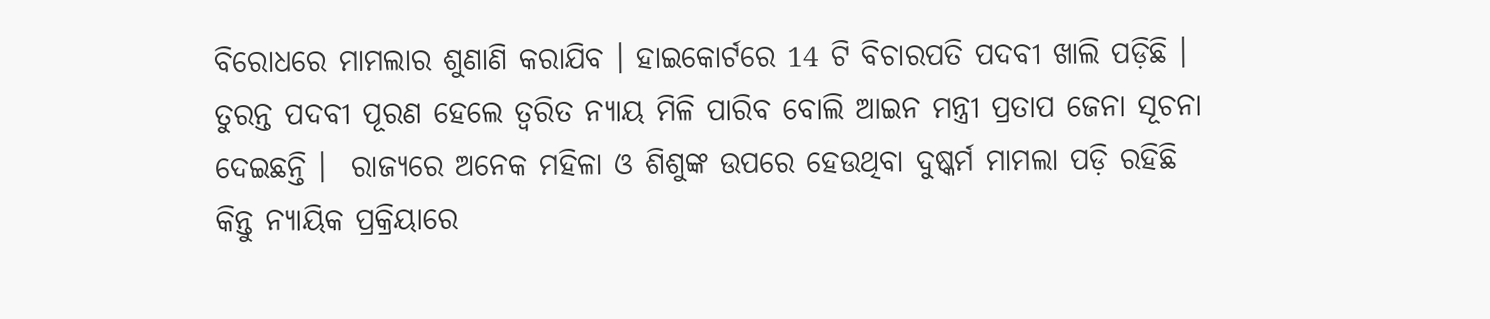ବିରୋଧରେ ମାମଲାର ଶୁଣାଣି କରାଯିବ । ହାଇକୋର୍ଟରେ 14 ଟି ବିଚାରପତି ପଦବୀ ଖାଲି ପଡ଼ିଛି । ତୁରନ୍ତ ପଦବୀ ପୂରଣ ହେଲେ ତ୍ୱରିତ ନ୍ୟାୟ ମିଳି ପାରିବ ବୋଲି ଆଇନ ମନ୍ତ୍ରୀ ପ୍ରତାପ ଜେନା ସୂଚନା ଦେଇଛନ୍ତି ।  ରାଜ୍ୟରେ ଅନେକ ମହିଳା ଓ ଶିଶୁଙ୍କ ଉପରେ ହେଉଥିବା ଦୁଷ୍କର୍ମ ମାମଲା ପଡ଼ି ରହିଛି କିନ୍ତୁ ନ୍ୟାୟିକ ପ୍ରକ୍ରିୟାରେ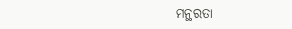ମନ୍ଥରତା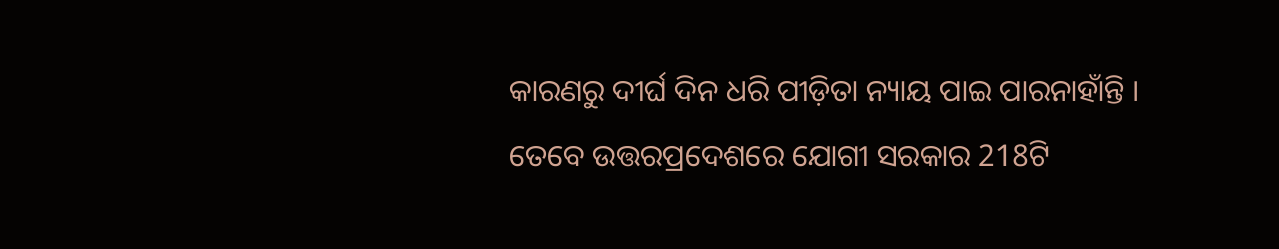କାରଣରୁ ଦୀର୍ଘ ଦିନ ଧରି ପୀଡ଼ିତା ନ୍ୟାୟ ପାଇ ପାରନାହାଁନ୍ତି । ତେବେ ଉତ୍ତରପ୍ରଦେଶରେ ଯୋଗୀ ସରକାର 218ଟି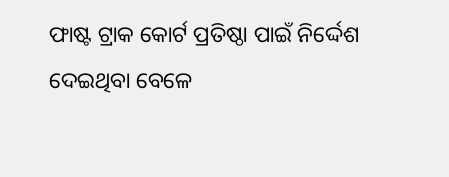ଫାଷ୍ଟ ଟ୍ରାକ କୋର୍ଟ ପ୍ରତିଷ୍ଠା ପାଇଁ ନିର୍ଦ୍ଦେଶ ଦେଇଥିବା ବେଳେ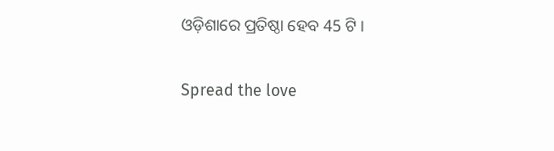ଓଡ଼ିଶାରେ ପ୍ରତିଷ୍ଠା ହେବ 45 ଟି ।

Spread the love